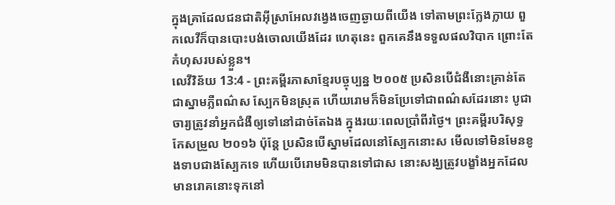ក្នុងគ្រាដែលជនជាតិអ៊ីស្រាអែលវង្វេងចេញឆ្ងាយពីយើង ទៅតាមព្រះក្លែងក្លាយ ពួកលេវីក៏បានបោះបង់ចោលយើងដែរ ហេតុនេះ ពួកគេនឹងទទួលផលវិបាក ព្រោះតែកំហុសរបស់ខ្លួន។
លេវីវិន័យ 13:4 - ព្រះគម្ពីរភាសាខ្មែរបច្ចុប្បន្ន ២០០៥ ប្រសិនបើជំងឺនោះគ្រាន់តែជាស្នាមភ្លឺពណ៌ស ស្បែកមិនស្រុត ហើយរោមក៏មិនប្រែទៅជាពណ៌សដែរនោះ បូជាចារ្យត្រូវនាំអ្នកជំងឺឲ្យទៅនៅដាច់តែឯង ក្នុងរយៈពេលប្រាំពីរថ្ងៃ។ ព្រះគម្ពីរបរិសុទ្ធកែសម្រួល ២០១៦ ប៉ុន្តែ ប្រសិនបើស្នាមដែលនៅស្បែកនោះស មើលទៅមិនមែនខូងទាបជាងស្បែកទេ ហើយបើរោមមិនបានទៅជាស នោះសង្ឃត្រូវបង្ខាំងអ្នកដែលមានរោគនោះទុកនៅ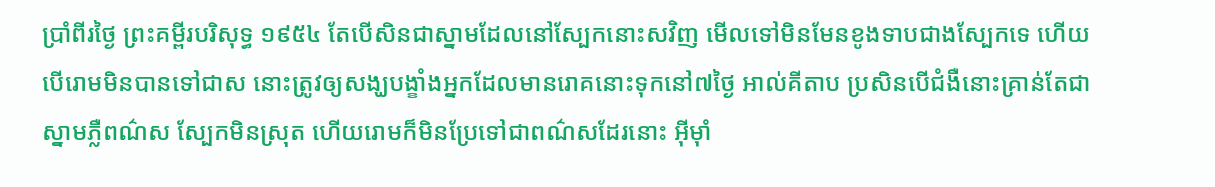ប្រាំពីរថ្ងៃ ព្រះគម្ពីរបរិសុទ្ធ ១៩៥៤ តែបើសិនជាស្នាមដែលនៅស្បែកនោះសវិញ មើលទៅមិនមែនខូងទាបជាងស្បែកទេ ហើយបើរោមមិនបានទៅជាស នោះត្រូវឲ្យសង្ឃបង្ខាំងអ្នកដែលមានរោគនោះទុកនៅ៧ថ្ងៃ អាល់គីតាប ប្រសិនបើជំងឺនោះគ្រាន់តែជាស្នាមភ្លឺពណ៌ស ស្បែកមិនស្រុត ហើយរោមក៏មិនប្រែទៅជាពណ៌សដែរនោះ អ៊ីមុាំ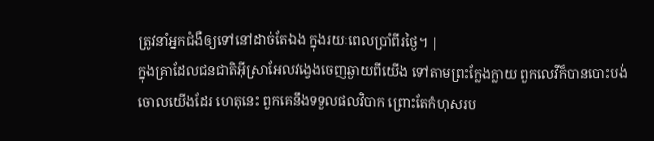ត្រូវនាំអ្នកជំងឺឲ្យទៅនៅដាច់តែឯង ក្នុងរយៈពេលប្រាំពីរថ្ងៃ។ |
ក្នុងគ្រាដែលជនជាតិអ៊ីស្រាអែលវង្វេងចេញឆ្ងាយពីយើង ទៅតាមព្រះក្លែងក្លាយ ពួកលេវីក៏បានបោះបង់ចោលយើងដែរ ហេតុនេះ ពួកគេនឹងទទួលផលវិបាក ព្រោះតែកំហុសរប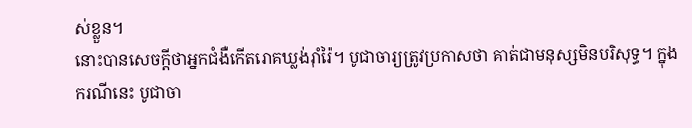ស់ខ្លួន។
នោះបានសេចក្ដីថាអ្នកជំងឺកើតរោគឃ្លង់រ៉ាំរ៉ៃ។ បូជាចារ្យត្រូវប្រកាសថា គាត់ជាមនុស្សមិនបរិសុទ្ធ។ ក្នុងករណីនេះ បូជាចា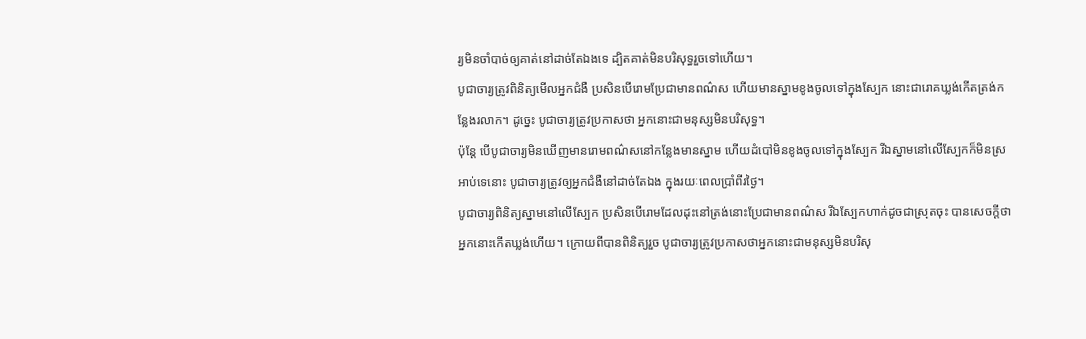រ្យមិនចាំបាច់ឲ្យគាត់នៅដាច់តែឯងទេ ដ្បិតគាត់មិនបរិសុទ្ធរួចទៅហើយ។
បូជាចារ្យត្រូវពិនិត្យមើលអ្នកជំងឺ ប្រសិនបើរោមប្រែជាមានពណ៌ស ហើយមានស្នាមខូងចូលទៅក្នុងស្បែក នោះជារោគឃ្លង់កើតត្រង់កន្លែងរលាក។ ដូច្នេះ បូជាចារ្យត្រូវប្រកាសថា អ្នកនោះជាមនុស្សមិនបរិសុទ្ធ។
ប៉ុន្តែ បើបូជាចារ្យមិនឃើញមានរោមពណ៌សនៅកន្លែងមានស្នាម ហើយដំបៅមិនខូងចូលទៅក្នុងស្បែក រីឯស្នាមនៅលើស្បែកក៏មិនស្រអាប់ទេនោះ បូជាចារ្យត្រូវឲ្យអ្នកជំងឺនៅដាច់តែឯង ក្នុងរយៈពេលប្រាំពីរថ្ងៃ។
បូជាចារ្យពិនិត្យស្នាមនៅលើស្បែក ប្រសិនបើរោមដែលដុះនៅត្រង់នោះប្រែជាមានពណ៌ស រីឯស្បែកហាក់ដូចជាស្រុតចុះ បានសេចក្ដីថា អ្នកនោះកើតឃ្លង់ហើយ។ ក្រោយពីបានពិនិត្យរួច បូជាចារ្យត្រូវប្រកាសថាអ្នកនោះជាមនុស្សមិនបរិសុ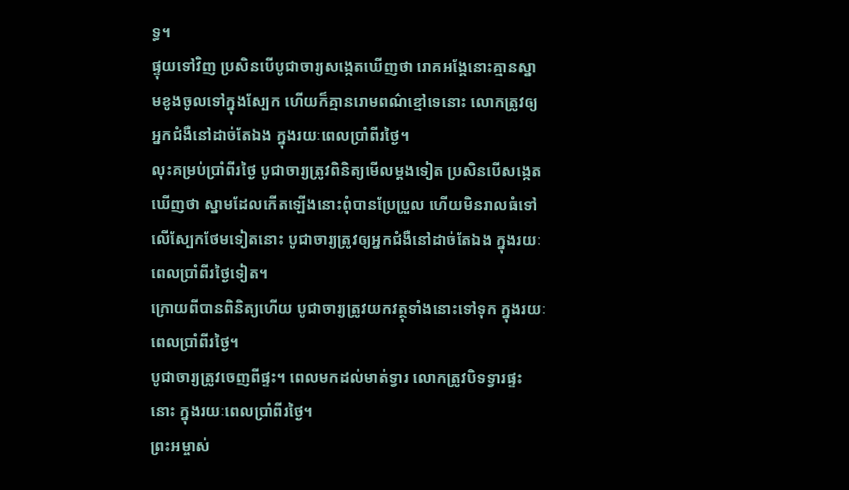ទ្ធ។
ផ្ទុយទៅវិញ ប្រសិនបើបូជាចារ្យសង្កេតឃើញថា រោគអង្គែនោះគ្មានស្នាមខូងចូលទៅក្នុងស្បែក ហើយក៏គ្មានរោមពណ៌ខ្មៅទេនោះ លោកត្រូវឲ្យអ្នកជំងឺនៅដាច់តែឯង ក្នុងរយៈពេលប្រាំពីរថ្ងៃ។
លុះគម្រប់ប្រាំពីរថ្ងៃ បូជាចារ្យត្រូវពិនិត្យមើលម្ដងទៀត ប្រសិនបើសង្កេតឃើញថា ស្នាមដែលកើតឡើងនោះពុំបានប្រែប្រួល ហើយមិនរាលធំទៅលើស្បែកថែមទៀតនោះ បូជាចារ្យត្រូវឲ្យអ្នកជំងឺនៅដាច់តែឯង ក្នុងរយៈពេលប្រាំពីរថ្ងៃទៀត។
ក្រោយពីបានពិនិត្យហើយ បូជាចារ្យត្រូវយកវត្ថុទាំងនោះទៅទុក ក្នុងរយៈពេលប្រាំពីរថ្ងៃ។
បូជាចារ្យត្រូវចេញពីផ្ទះ។ ពេលមកដល់មាត់ទ្វារ លោកត្រូវបិទទ្វារផ្ទះនោះ ក្នុងរយៈពេលប្រាំពីរថ្ងៃ។
ព្រះអម្ចាស់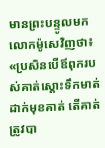មានព្រះបន្ទូលមកលោកម៉ូសេវិញថា៖ «ប្រសិនបើឪពុករបស់គាត់ស្ដោះទឹកមាត់ដាក់មុខគាត់ តើគាត់ត្រូវបា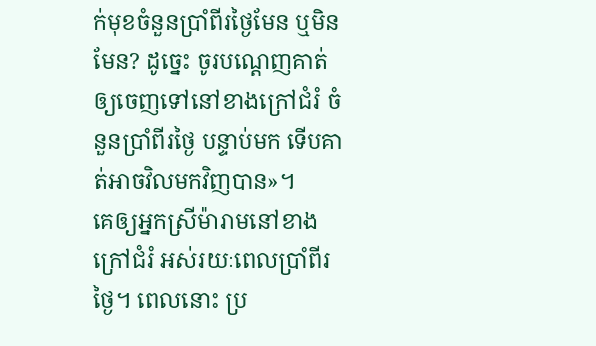ក់មុខចំនួនប្រាំពីរថ្ងៃមែន ឬមិនមែន? ដូច្នេះ ចូរបណ្ដេញគាត់ឲ្យចេញទៅនៅខាងក្រៅជំរំ ចំនួនប្រាំពីរថ្ងៃ បន្ទាប់មក ទើបគាត់អាចវិលមកវិញបាន»។
គេឲ្យអ្នកស្រីម៉ារាមនៅខាងក្រៅជំរំ អស់រយៈពេលប្រាំពីរថ្ងៃ។ ពេលនោះ ប្រ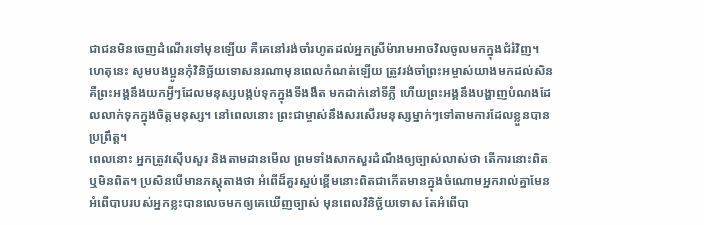ជាជនមិនចេញដំណើរទៅមុខឡើយ គឺគេនៅរង់ចាំរហូតដល់អ្នកស្រីម៉ារាមអាចវិលចូលមកក្នុងជំរំវិញ។
ហេតុនេះ សូមបងប្អូនកុំវិនិច្ឆ័យទោសនរណាមុនពេលកំណត់ឡើយ ត្រូវរង់ចាំព្រះអម្ចាស់យាងមកដល់សិន គឺព្រះអង្គនឹងយកអ្វីៗដែលមនុស្សបង្កប់ទុកក្នុងទីងងឹត មកដាក់នៅទីភ្លឺ ហើយព្រះអង្គនឹងបង្ហាញបំណងដែលលាក់ទុកក្នុងចិត្តមនុស្ស។ នៅពេលនោះ ព្រះជាម្ចាស់នឹងសរសើរមនុស្សម្នាក់ៗទៅតាមការដែលខ្លួនបានប្រព្រឹត្ត។
ពេលនោះ អ្នកត្រូវស៊ើបសួរ និងតាមដានមើល ព្រមទាំងសាកសួរដំណឹងឲ្យច្បាស់លាស់ថា តើការនោះពិត ឬមិនពិត។ ប្រសិនបើមានភស្ដុតាងថា អំពើដ៏គួរស្អប់ខ្ពើមនោះពិតជាកើតមានក្នុងចំណោមអ្នករាល់គ្នាមែន
អំពើបាបរបស់អ្នកខ្លះបានលេចមកឲ្យគេឃើញច្បាស់ មុនពេលវិនិច្ឆ័យទោស តែអំពើបា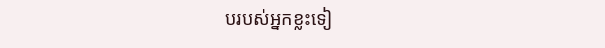បរបស់អ្នកខ្លះទៀ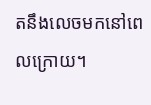តនឹងលេចមកនៅពេលក្រោយ។